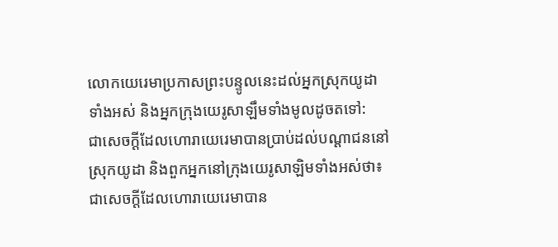លោកយេរេមាប្រកាសព្រះបន្ទូលនេះដល់អ្នកស្រុកយូដាទាំងអស់ និងអ្នកក្រុងយេរូសាឡឹមទាំងមូលដូចតទៅ:
ជាសេចក្ដីដែលហោរាយេរេមាបានប្រាប់ដល់បណ្ដាជននៅស្រុកយូដា និងពួកអ្នកនៅក្រុងយេរូសាឡិមទាំងអស់ថា៖
ជាសេចក្ដីដែលហោរាយេរេមាបាន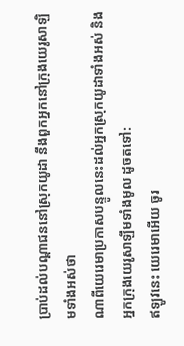ប្រាប់ដល់បណ្តាជននៅស្រុកយូដា នឹងពួកអ្នកនៅក្រុងយេរូសាឡិមទាំងអស់ថា
ណាពីយេរេមាប្រកាសបន្ទូលនេះដល់អ្នកស្រុកយូដាទាំងអស់ និងអ្នកក្រុងយេរូសាឡឹមទាំងមូល ដូចតទៅ:
ឥឡូវនេះ យេរេមាអើយ ចូរ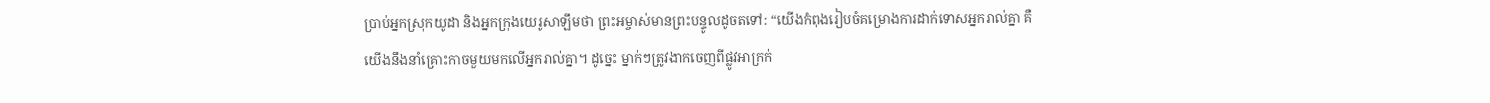ប្រាប់អ្នកស្រុកយូដា និងអ្នកក្រុងយេរូសាឡឹមថា ព្រះអម្ចាស់មានព្រះបន្ទូលដូចតទៅ: “យើងកំពុងរៀបចំគម្រោងការដាក់ទោសអ្នករាល់គ្នា គឺយើងនឹងនាំគ្រោះកាចមួយមកលើអ្នករាល់គ្នា។ ដូច្នេះ ម្នាក់ៗត្រូវងាកចេញពីផ្លូវអាក្រក់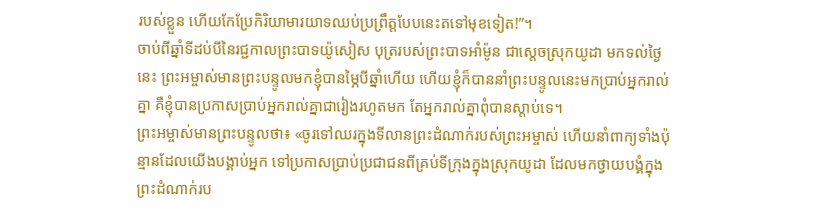របស់ខ្លួន ហើយកែប្រែកិរិយាមារយាទឈប់ប្រព្រឹត្តបែបនេះតទៅមុខទៀត!”។
ចាប់ពីឆ្នាំទីដប់បីនៃរជ្ជកាលព្រះបាទយ៉ូសៀស បុត្ររបស់ព្រះបាទអាំម៉ូន ជាស្ដេចស្រុកយូដា មកទល់ថ្ងៃនេះ ព្រះអម្ចាស់មានព្រះបន្ទូលមកខ្ញុំបានម្ភៃបីឆ្នាំហើយ ហើយខ្ញុំក៏បាននាំព្រះបន្ទូលនេះមកប្រាប់អ្នករាល់គ្នា គឺខ្ញុំបានប្រកាសប្រាប់អ្នករាល់គ្នាជារៀងរហូតមក តែអ្នករាល់គ្នាពុំបានស្ដាប់ទេ។
ព្រះអម្ចាស់មានព្រះបន្ទូលថា៖ «ចូរទៅឈរក្នុងទីលានព្រះដំណាក់របស់ព្រះអម្ចាស់ ហើយនាំពាក្យទាំងប៉ុន្មានដែលយើងបង្គាប់អ្នក ទៅប្រកាសប្រាប់ប្រជាជនពីគ្រប់ទីក្រុងក្នុងស្រុកយូដា ដែលមកថ្វាយបង្គំក្នុងព្រះដំណាក់រប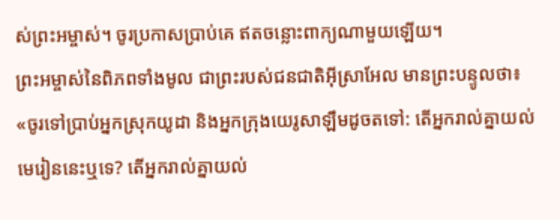ស់ព្រះអម្ចាស់។ ចូរប្រកាសប្រាប់គេ ឥតចន្លោះពាក្យណាមួយឡើយ។
ព្រះអម្ចាស់នៃពិភពទាំងមូល ជាព្រះរបស់ជនជាតិអ៊ីស្រាអែល មានព្រះបន្ទូលថា៖ «ចូរទៅប្រាប់អ្នកស្រុកយូដា និងអ្នកក្រុងយេរូសាឡឹមដូចតទៅ: តើអ្នករាល់គ្នាយល់មេរៀននេះឬទេ? តើអ្នករាល់គ្នាយល់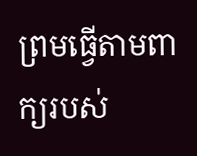ព្រមធ្វើតាមពាក្យរបស់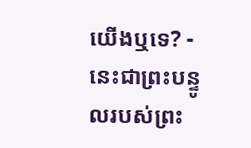យើងឬទេ? - នេះជាព្រះបន្ទូលរបស់ព្រះ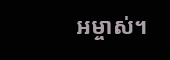អម្ចាស់។